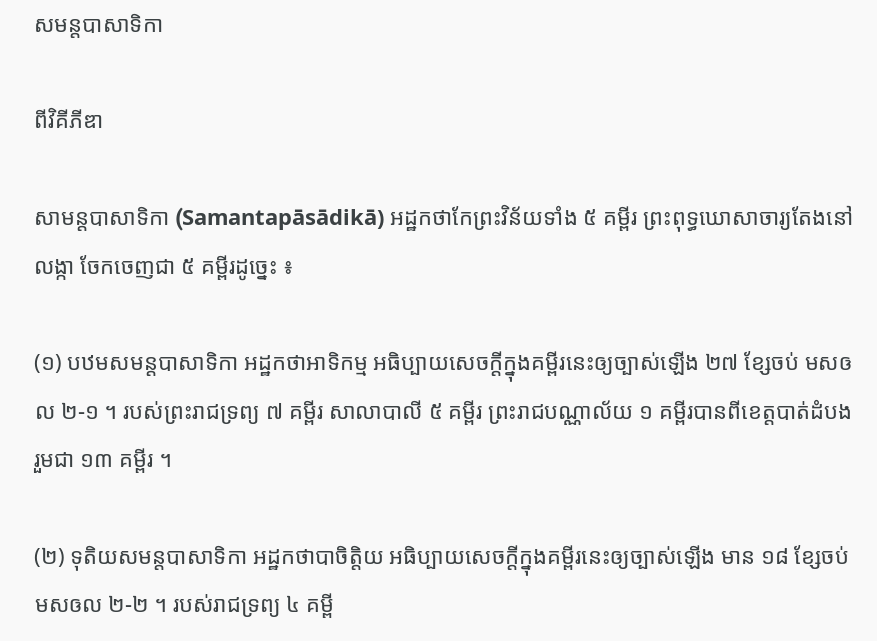សមន្តបាសាទិកា

ពីវិគីភីឌា

សាមន្តបាសាទិកា (Samantapāsādikā) អដ្ឋកថាកែព្រះវិន័យទាំង ៥ គម្ពីរ ព្រះពុទ្ធឃោសាចារ្យតែងនៅលង្កា ចែកចេញជា ៥ គម្ពីរដូច្នេះ ៖

(១) បឋមសមន្តបាសាទិកា អដ្ឋកថាអាទិកម្ម អធិប្បាយសេចក្ដីក្នុងគម្ពីរនេះឲ្យច្បាស់ឡើង ២៧ ខ្សែចប់ មសឲល ២-១ ។ របស់ព្រះរាជទ្រព្យ ៧ គម្ពីរ សាលាបាលី ៥ គម្ពីរ ព្រះរាជបណ្ណាល័យ ១ គម្ពីរបានពីខេត្តបាត់ដំបង រួមជា ១៣ គម្ពីរ ។

(២) ទុតិយសមន្តបាសាទិកា អដ្ឋកថាបាចិត្តិយ អធិប្បាយសេចក្ដីក្នុងគម្ពីរនេះឲ្យច្បាស់ឡើង មាន ១៨ ខ្សែចប់ មសឲល ២-២ ។ របស់រាជទ្រព្យ ៤ គម្ពី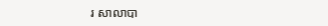រ សាលាបា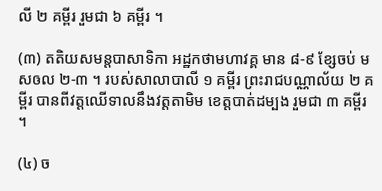លី ២ គម្ពីរ រួមជា ៦ គម្ពីរ ។

(៣) តតិយសមន្តបាសាទិកា អដ្ឋកថាមហាវគ្គ មាន ៨-៩ ខ្សែចប់ មសឲល ២-៣ ។ របស់សាលាបាលី ១ គម្ពីរ ព្រះរាជបណ្ណាល័យ ២ គម្ពីរ បានពីវត្តឈើទាលនឹងវត្តតាមិម ខេត្តបាត់ដម្បង រួមជា ៣ គម្ពីរ ។

(៤) ច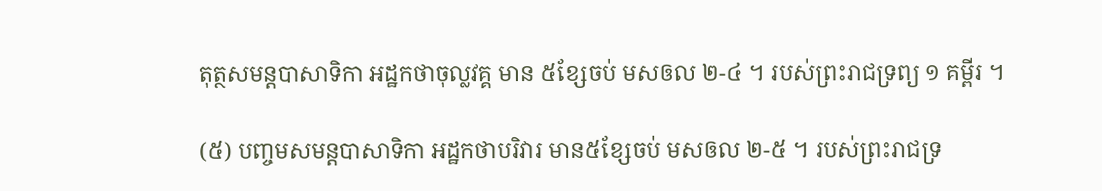តុត្ថសមន្តបាសាទិកា អដ្ឋកថាចុល្លវគ្គ មាន ៥ខ្សែចប់ មសឲល ២-៤ ។ របស់ព្រះរាជទ្រព្យ ១ គម្ពីរ ។

(៥) បញ្ចមសមន្តបាសាទិកា អដ្ឋកថាបរិវារ មាន៥ខ្សែចប់ មសឲល ២-៥ ។ របស់ព្រះរាជទ្រ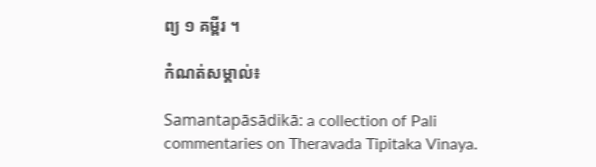ព្យ ១ គម្ពីរ ។

កំណត់សម្គាល់៖

Samantapāsādikā: a collection of Pali commentaries on Theravada Tipitaka Vinaya.